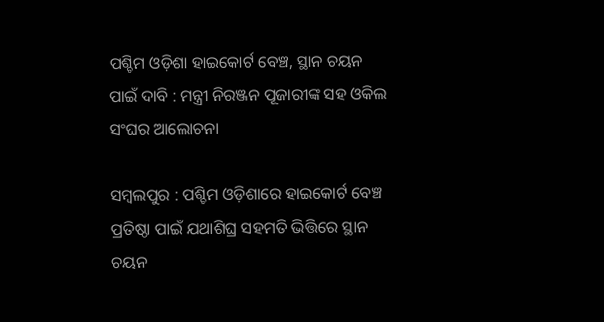ପଶ୍ଚିମ ଓଡ଼ିଶା ହାଇକୋର୍ଟ ବେଞ୍ଚ, ସ୍ଥାନ ଚୟନ ପାଇଁ ଦାବି : ମନ୍ତ୍ରୀ ନିରଞ୍ଜନ ପୂଜାରୀଙ୍କ ସହ ଓକିଲ ସଂଘର ଆଲୋଚନା

ସମ୍ବଲପୁର : ପଶ୍ଚିମ ଓଡ଼ିଶାରେ ହାଇକୋର୍ଟ ବେଞ୍ଚ ପ୍ରତିଷ୍ଠା ପାଇଁ ଯଥାଶିଘ୍ର ସହମତି ଭିତ୍ତିରେ ସ୍ଥାନ ଚୟନ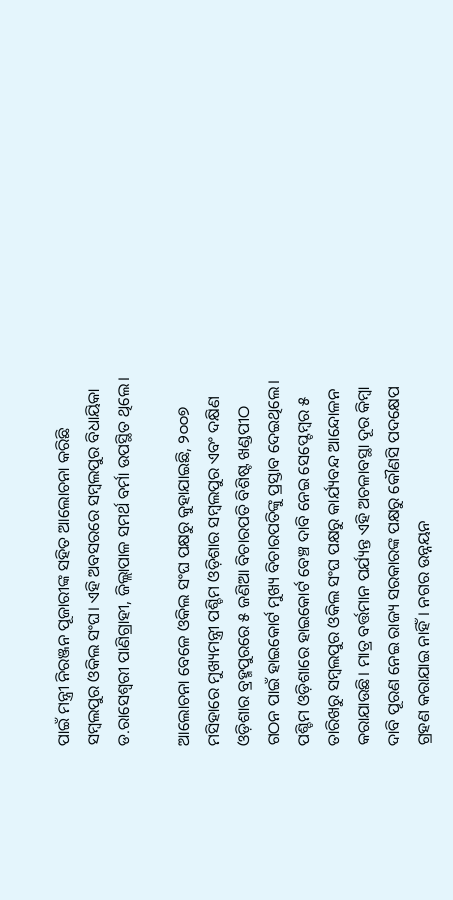ପାଇଁ ମନ୍ତ୍ରୀ ନିରଞ୍ଜନ ପୂଜାରୀଙ୍କ ସହିତ ଆଲୋଚନା କରିଛି ସମ୍ବଲପୁର ଓକିଲ ସଂଘ। ଏହି ଅବସରରେ ସମ୍ବଲପୁର ବିଧାୟିକା ଡ.ରାସେଶ୍ବରୀ ପାଣିଗ୍ରାହୀ, ଜିଲ୍ଲାପାଳ ସମର୍ଥ ବର୍ମା ଉପସ୍ଥିତ ଥିଲେ।

ଆଲୋଚନା ବେଳେ ଓକିଲ ସଂଘ ପକ୍ଷରୁ କୁହାଯାଇଛି, ୨୦୦୭ ମସିହାରେ ମୁଖ୍ୟମନ୍ତ୍ରୀ ପଶ୍ଚିମ ଓଡ଼ିଶାର ସମ୍ବଲପୁର ଏବଂ ଦକ୍ଷିଣ ଓଡ଼ିଶାର ବ୍ରହ୍ମପୁରରେ ୫ ଜଣିଆ ବିଚାରପତି ବିଶିଷ୍ଟ ଖଣ୍ଡପୀଠ ଗଠନ ପାଇଁ ହାଇକୋର୍ଟ ମୁଖ୍ୟ ବିଚାରପତିଙ୍କୁ ପ୍ରସ୍ତାବ ଦେଇଥିଲେ। ପଶ୍ଚିମ ଓଡ଼ିଶାରେ ହାଇକୋର୍ଟ ବେଞ୍ଚ ଦାବି ନେଇ ସେପ୍ଟେମ୍ବର ୫ ତାରିଖରୁ ସମ୍ବଲପୁର ଓକିଲ ସଂଘ ପକ୍ଷରୁ କାର୍ଯ୍ୟବନ୍ଦ ଆନ୍ଦୋଳନ କରାଯାଉଛି। ମାତ୍ର ବର୍ତ୍ତମାନ ପର୍ଯ୍ୟନ୍ତ ଏହି ଅଚଳାବସ୍ଥା ଦୂର କିମ୍ବା ଦାବି ପୂରଣ ନେଇ ରାଜ୍ୟ ସରକାରଙ୍କ ପକ୍ଷରୁ କୌଣସି ପଦକ୍ଷେପ ଗ୍ରହଣ କରାଯାଇ ନାହିଁ। ନଗର ଉନ୍ନୟନ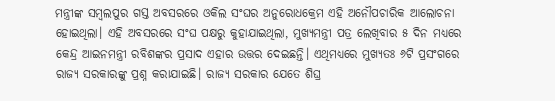ମନ୍ତ୍ରୀଙ୍କ ସମ୍ବଲପୁର ଗସ୍ତ ଅବସରରେ ଓକିଲ ସଂଘର ଅନୁରୋଧକ୍ର‌େମ ଏହି ଅନୌପଚାରିକ ଆଲୋଚନା ହୋଇଥିଲା। ଏହି ଅବସରରେ ସଂଘ ପକ୍ଷରୁ କୁହାଯାଇଥିଲା, ମୁଖ୍ୟମନ୍ତ୍ରୀ ପତ୍ର ଲେଖିବାର ୫ ଦିନ ମଧ୍ୟରେ କେନ୍ଦ୍ର ଆଇନମନ୍ତ୍ରୀ ରବିଶଙ୍କର ପ୍ରସାଦ ଏହାର ଉତ୍ତର ଦେଇଛନ୍ତି। ଏଥିମଧ୍ୟରେ ମୁଖ୍ୟତଃ ୬ଟି ପ୍ରସଂଗରେ ରାଜ୍ୟ ସରକାରଙ୍କୁ ପ୍ରଶ୍ନ କରାଯାଇଛି। ରାଜ୍ୟ ସରକାର ଯେତେ ଶିଘ୍ର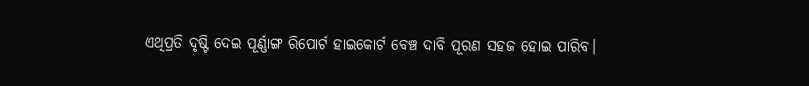ଏଥିପ୍ରତି ଦୃଷ୍ଟି ଦେଇ ପୂର୍ଣ୍ଣାଙ୍ଗ ରିପୋର୍ଟ ହାଇକୋର୍ଟ ବେଞ୍ଚ ଦାବି ପୂରଣ ସହଜ ହୋଇ ପାରିବ।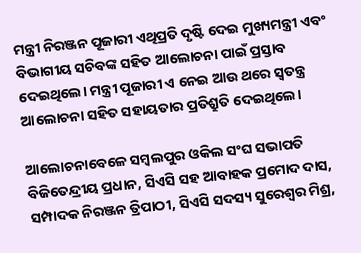ମନ୍ତ୍ରୀ ନିରଞ୍ଜନ ପୂଜାରୀ ଏଥିପ୍ରତି ଦୃଷ୍ଟି ଦେଇ ମୁଖ୍ୟମନ୍ତ୍ରୀ ଏବଂ ବିଭାଗୀୟ ସଚିବଙ୍କ ସହିତ ଆଲୋଚନା ପାଇଁ ପ୍ରସ୍ତାବ ଦେଇଥିଲେ। ମନ୍ତ୍ରୀ ପୂଜାରୀ ଏ ନେଇ ଆଉ ଥରେ ସ୍ବତନ୍ତ୍ର ଆଲୋଚନା ସହିତ ସହାୟତାର ପ୍ରତିଶ୍ରୁତି ଦେଇଥିଲେ।

ଆଲୋଚନାବେଳେ ସମ୍ବଲପୁର ଓକିଲ ସଂଘ ସଭାପତି ବିଜିତେନ୍ଦ୍ରୀୟ ପ୍ରଧାନ, ସିଏସି ସହ ଆବାହକ ପ୍ରମୋଦ ଦାସ, ସମ୍ପାଦକ ନିରଞ୍ଜନ ତ୍ରିପାଠୀ, ସିଏସି ସଦସ୍ୟ ସୁରେଶ୍ବର ମିଶ୍ର,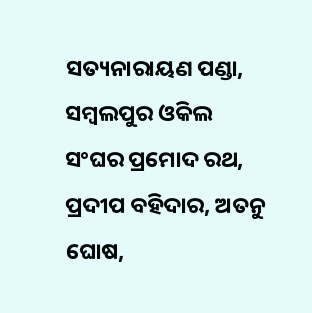ସତ୍ୟନାରାୟଣ ପଣ୍ଡା, ସମ୍ବଲପୁର ଓକିଲ ସଂଘର ପ୍ରମୋଦ ରଥ, ପ୍ରଦୀପ ବହିଦାର, ଅତନୁ ଘୋଷ,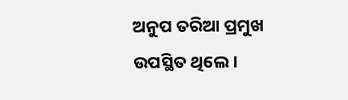ଅନୁପ ତରିଆ ପ୍ରମୁଖ ଉପସ୍ଥିତ ଥିଲେ।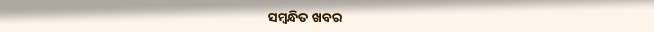ସମ୍ବନ୍ଧିତ ଖବର